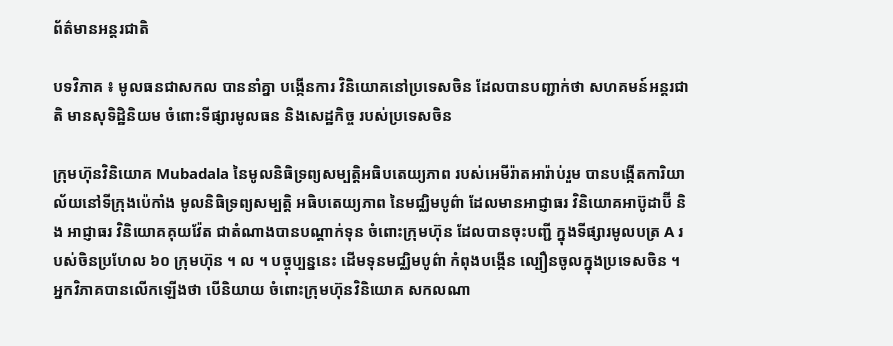ព័ត៌មានអន្តរជាតិ

បទវិភាគ ៖ មូលធនជាសកល បាននាំគ្នា បង្កើនការ វិនិយោគនៅប្រទេសចិន ដែលបានបញ្ជាក់ថា សហគមន៍អន្តរជាតិ មានសុទិដ្ឋិនិយម ចំពោះទីផ្សារមូលធន និងសេដ្ឋកិច្ច របស់ប្រទេសចិន

ក្រុមហ៊ុនវិនិយោគ Mubadala នៃមូលនិធិទ្រព្យសម្បត្តិអធិបតេយ្យភាព របស់អេមីរ៉ាតអារ៉ាប់រួម បានបង្កើតការិយាល័យនៅទីក្រុងប៉េកាំង មូលនិធិទ្រព្យសម្បត្តិ អធិបតេយ្យភាព នៃមជ្ឈិមបូព៌ា ដែលមានអាជ្ញាធរ វិនិយោគអាប៊ូដាប៊ី និង អាជ្ញាធរ វិនិយោគគុយវ៉ែត ជាតំណាងបានបណ្តាក់ទុន ចំពោះក្រុមហ៊ុន ដែលបានចុះបញ្ជី ក្នុងទីផ្សារមូលបត្រ A របស់ចិនប្រហែល ៦០ ក្រុមហ៊ុន ។ ល ។ បច្ចុប្បន្ននេះ ដើមទុនមជ្ឈិមបូព៌ា កំពុងបង្កើន ល្បឿនចូលក្នុងប្រទេសចិន ។ អ្នកវិភាគបានលើកឡើងថា បើនិយាយ ចំពោះក្រុមហ៊ុនវិនិយោគ សកលណា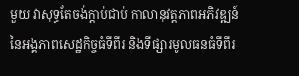មួយ វាសុទ្ធតែចង់ក្តាប់ជាប់ កាលានុវត្តភាពអភិវឌ្ឍន៍ នៃអង្គភាពសេដ្ឋកិច្ចធំទីពីរ និងទីផ្សារមូលធនធំទីពីរ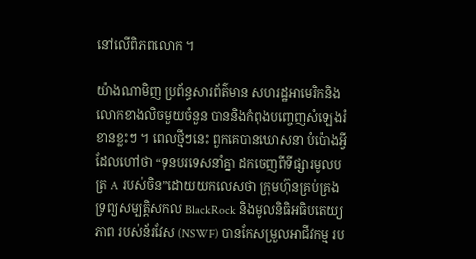នៅលើពិភពលោក ។

យ៉ាងណាមិញ ប្រព័ន្ធសារព័ត៌មាន សហរដ្ឋអាមេរិកនិងលោកខាងលិចមួយចំនួន បាននិងកំពុងបញ្ចេញសំឡេងរំខានខ្លះៗ ។ ពេលថ្មីៗនេះ ពួកគេបានឃោសនា បំប៉ោងអ្វីដែលហៅថា “ទុនបរទេសនាំគ្នា ដកចេញពីទីផ្សារមូលបត្រ A របស់ចិន”ដោយយកលេសថា ក្រុមហ៊ុនគ្រប់គ្រង ទ្រព្យសម្បត្តិសកល BlackRock និងមូលនិធិអធិបតេយ្យភាព របស់ន័រវែស (NSWF) បានកែសម្រួលអាជីវកម្ម រប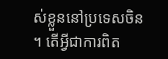ស់ខ្លួននៅប្រទេសចិន ។ តើអ្វីជាការពិត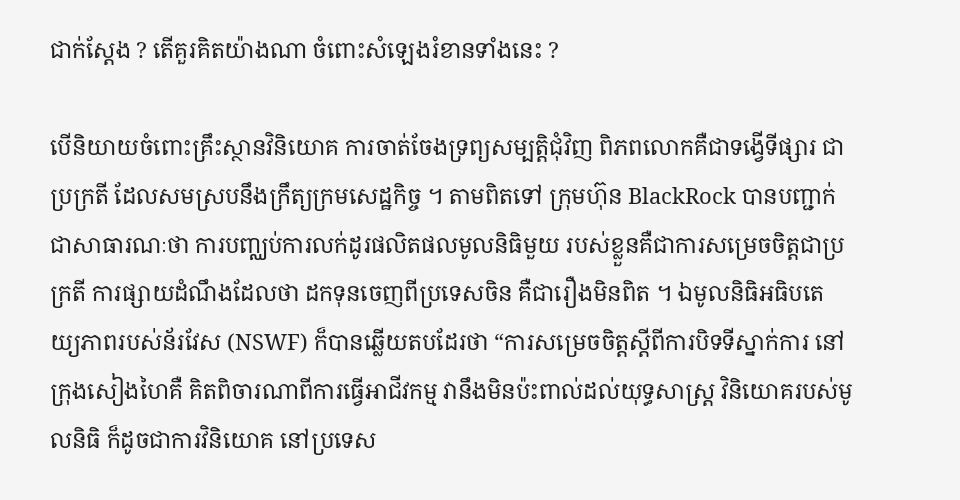ជាក់ស្តែង ? តើគួរគិតយ៉ាងណា ចំពោះសំឡេងរំខានទាំងនេះ ?

បើនិយាយចំពោះគ្រឹះស្ថានវិនិយោគ ការចាត់ចែងទ្រព្យសម្បត្តិជុំវិញ ពិភពលោកគឺជាទង្វើទីផ្សារ ជាប្រក្រតី ដែលសមស្របនឹងក្រឹត្យក្រមសេដ្ឋកិច្ច ។ តាមពិតទៅ ក្រុមហ៊ុន BlackRock បានបញ្ជាក់ជាសាធារណៈថា ការបញ្ឈប់ការលក់ដូរផលិតផលមូលនិធិមួយ របស់ខ្លួនគឺជាការសម្រេចចិត្តជាប្រក្រតី ការផ្សាយដំណឹងដែលថា ដកទុនចេញពីប្រទេសចិន គឺជារឿងមិនពិត ។ ឯមូលនិធិអធិបតេយ្យភាពរបស់ន័រវែស (NSWF) ក៏បានឆ្លើយតបដែរថា “ការសម្រេចចិត្តស្តីពីការបិទទីស្នាក់ការ នៅក្រុងសៀងហៃគឺ គិតពិចារណាពីការធ្វើអាជីវកម្ម វានឹងមិនប៉ះពាល់ដល់យុទ្ធសាស្ត្រ វិនិយោគរបស់មូលនិធិ ក៏ដូចជាការវិនិយោគ នៅប្រទេស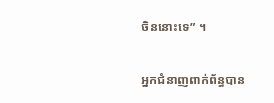ចិននោះទេ” ។

អ្នកជំនាញពាក់ព័ន្ធបាន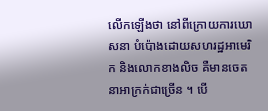លើកឡើងថា នៅពីក្រោយការឃោសនា បំប៉ោងដោយសហរដ្ឋអាមេរិក និងលោកខាងលិច គឺមានចេតនាអាក្រក់ជាច្រើន ។ បើ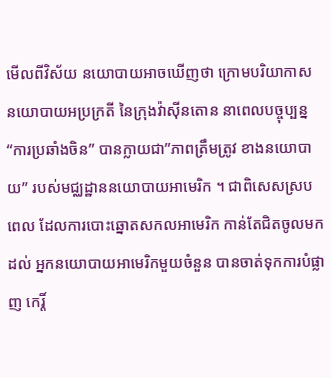មើលពីវិស័យ នយោបាយអាចឃើញថា ក្រោមបរិយាកាស នយោបាយអប្រក្រតី នៃក្រុងវ៉ាស៊ីនតោន នាពេលបច្ចុប្បន្ន “ការប្រឆាំងចិន” បានក្លាយជា”ភាពត្រឹមត្រូវ ខាងនយោបាយ” របស់មជ្ឈដ្ឋាននយោបាយអាមេរិក ។ ជាពិសេសស្របពេល ដែលការបោះឆ្នោតសកលអាមេរិក កាន់តែជិតចូលមកដល់ អ្នកនយោបាយអាមេរិកមួយចំនួន បានចាត់ទុកការបំផ្លាញ កេរ្តិ៍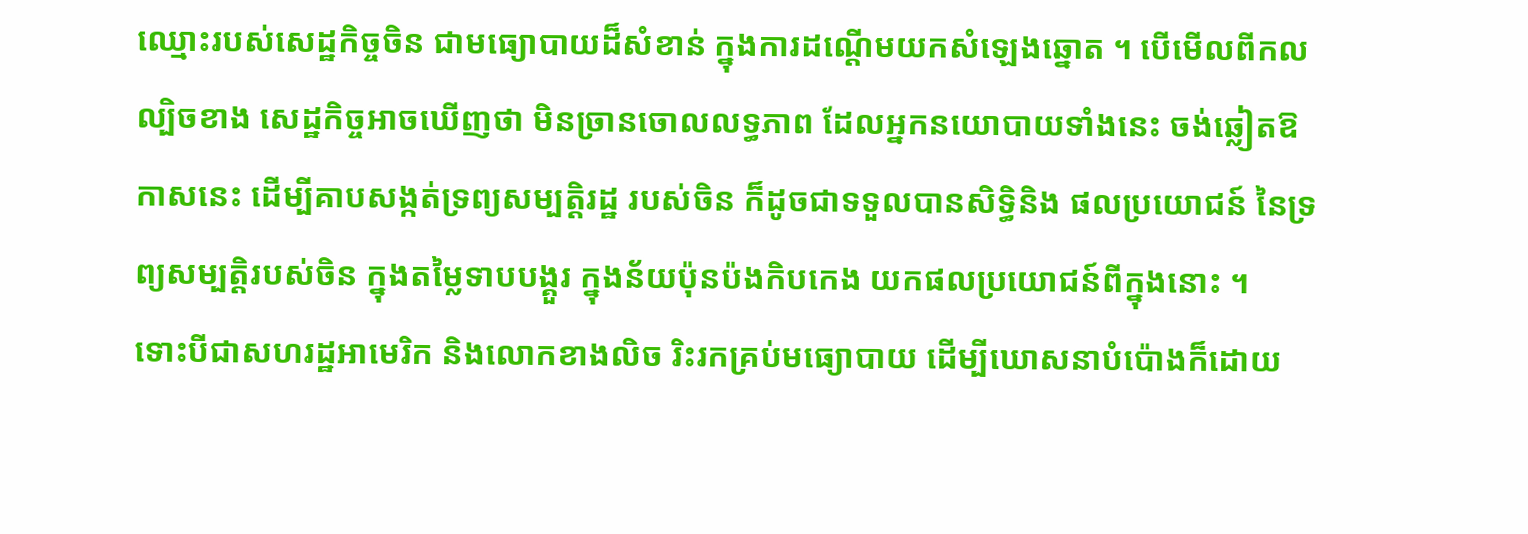ឈ្មោះរបស់សេដ្ឋកិច្ចចិន ជាមធ្យោបាយដ៏សំខាន់ ក្នុងការដណ្តើមយកសំឡេងឆ្នោត ។ បើមើលពីកលល្បិចខាង សេដ្ឋកិច្ចអាចឃើញថា មិនច្រានចោលលទ្ធភាព ដែលអ្នកនយោបាយទាំងនេះ ចង់ឆ្លៀតឱកាសនេះ ដើម្បីគាបសង្កត់ទ្រព្យសម្បតិ្តរដ្ឋ របស់ចិន ក៏ដូចជាទទួលបានសិទ្ធិនិង ផលប្រយោជន៍ នៃទ្រព្យសម្បត្តិរបស់ចិន ក្នុងតម្លៃទាបបង្គួរ ក្នុងន័យប៉ុនប៉ងកិបកេង យកផលប្រយោជន៍ពីក្នុងនោះ ។
ទោះបីជាសហរដ្ឋអាមេរិក និងលោកខាងលិច រិះរកគ្រប់មធ្យោបាយ ដើម្បីឃោសនាបំប៉ោងក៏ដោយ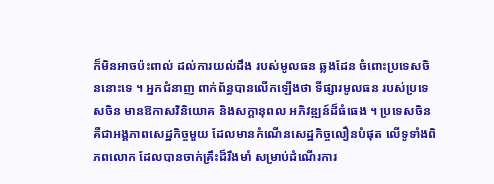ក៏មិនអាចប៉ះពាល់ ដល់ការយល់ដឹង របស់មូលធន ឆ្លងដែន ចំពោះប្រទេសចិននោះទេ ។ អ្នកជំនាញ ពាក់ព័ន្ធបានលើកឡើងថា ទីផ្សារមូលធន របស់ប្រទេសចិន មានឱកាសវិនិយោគ និងសក្តានុពល អភិវឌ្ឍន៍ដ៏ធំធេង ។ ប្រទេសចិន គឺជាអង្គភាពសេដ្ឋកិច្ចមួយ ដែលមានកំណើនសេដ្ឋកិច្ចលឿនបំផុត លើទូទាំងពិភពលោក ដែលបានចាក់គ្រឹះដ៏រឹងមាំ សម្រាប់ដំណើរការ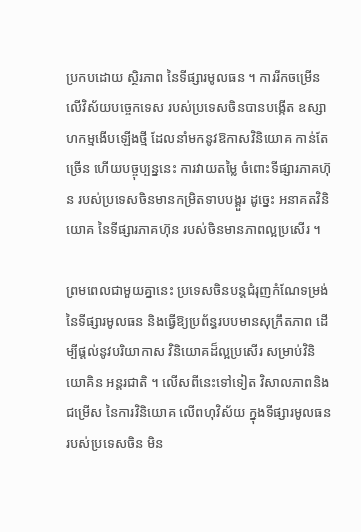ប្រកបដោយ ស្ថិរភាព នៃទីផ្សារមូលធន ។ ការរីកចម្រើន លើវិស័យបច្ចេកទេស របស់ប្រទេសចិនបានបង្កើត ឧស្សាហកម្មងើបឡើងថ្មី ដែលនាំមកនូវឱកាសវិនិយោគ កាន់តែច្រើន ហើយបច្ចុប្បន្ននេះ ការវាយតម្លៃ ចំពោះទីផ្សារភាគហ៊ុន របស់ប្រទេសចិនមានកម្រិតទាបបង្គួរ ដូច្នេះ អនាគតវិនិយោគ នៃទីផ្សារភាគហ៊ុន របស់ចិនមានភាពល្អប្រសើរ ។

ព្រមពេលជាមួយគ្នានេះ ប្រទេសចិនបន្តជំរុញកំណែទម្រង់ នៃទីផ្សារមូលធន និងធ្វើឱ្យប្រព័ន្ធរបបមានសុក្រឹតភាព ដើម្បីផ្តល់នូវបរិយាកាស វិនិយោគដ៏ល្អប្រសើរ សម្រាប់វិនិយោគិន អន្តរជាតិ ។ លើសពីនេះទៅទៀត វិសាលភាពនិងជម្រើស នៃការវិនិយោគ លើពហុវិស័យ ក្នុងទីផ្សារមូលធនរបស់ប្រទេសចិន មិន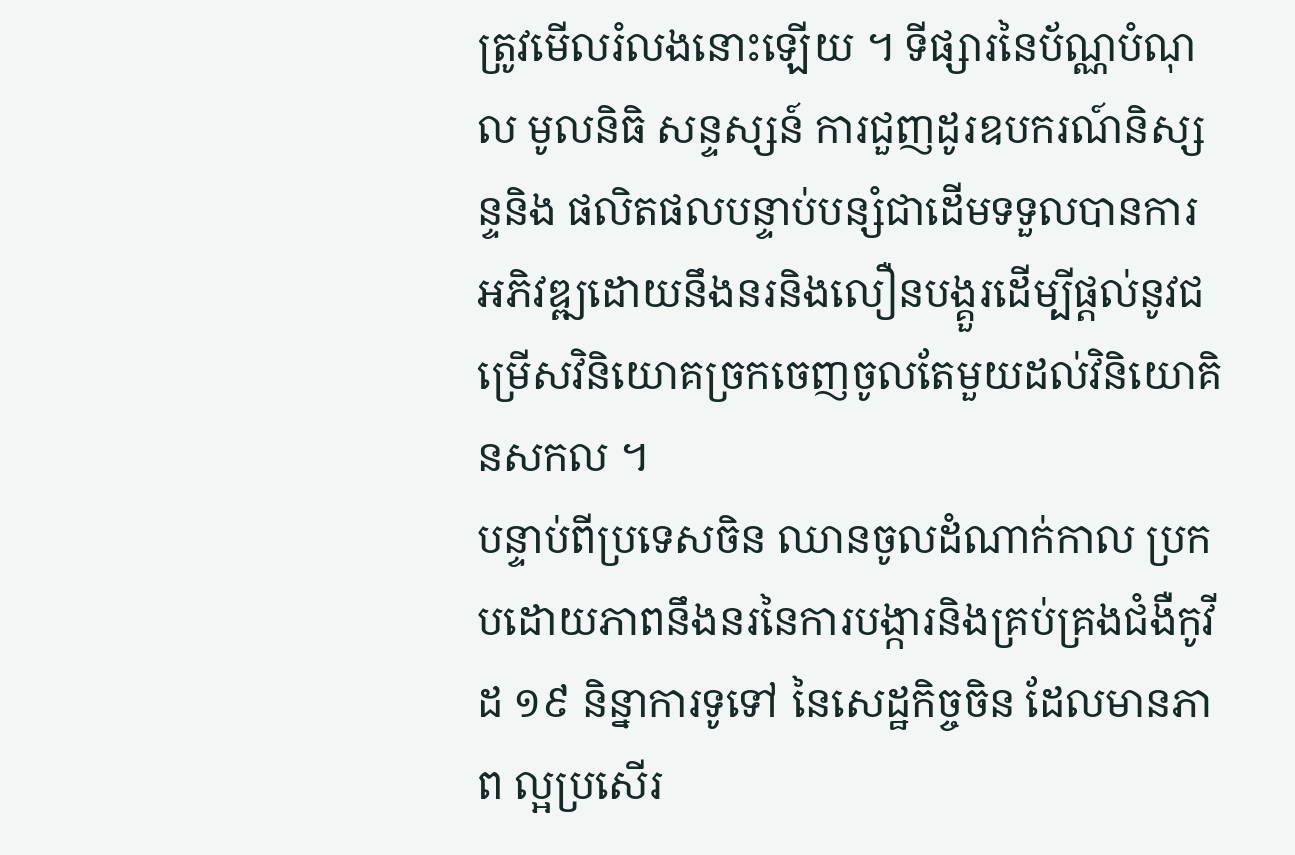ត្រូវមើលរំលងនោះឡើយ ។ ទីផ្សារនៃប័ណ្ណបំណុល មូលនិធិ សន្ទស្សន៍ ការជួញដូរឧបករណ៍និស្សន្ទនិង ផលិតផលបន្ទាប់បន្សំជាដើមទទួលបានការអភិវឌ្ឍដោយនឹងនរនិងលឿនបង្គួរដើម្បីផ្តល់នូវជម្រើសវិនិយោគច្រកចេញចូលតែមួយដល់វិនិយោគិនសកល ។
បន្ទាប់ពីប្រទេសចិន ឈានចូលដំណាក់កាល ប្រកបដោយភាពនឹងនរនៃការបង្ការនិងគ្រប់គ្រងជំងឺកូវីដ ១៩ និន្នាការទូទៅ នៃសេដ្ឋកិច្ចចិន ដែលមានភាព ល្អប្រសើរ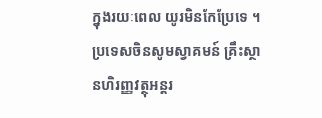ក្នុងរយៈពេល យូរមិនកែប្រែទេ ។ ប្រទេសចិនសូមស្វាគមន៍ គ្រឹះស្ថានហិរញ្ញវត្ថុអន្តរ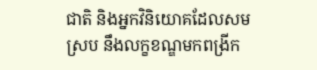ជាតិ និងអ្នកវិនិយោគដែលសមស្រប នឹងលក្ខខណ្ឌមកពង្រីក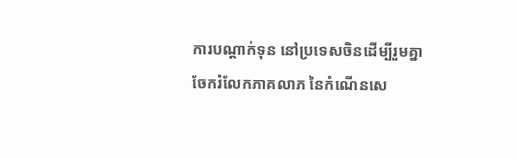ការបណ្តាក់ទុន នៅប្រទេសចិនដើម្បីរួមគ្នា ចែករំលែកភាគលាភ នៃកំណើនសេ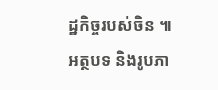ដ្ឋកិច្ចរបស់ចិន ៕
អត្ថបទ និងរូបភា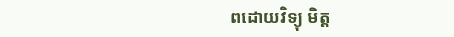ពដោយវិទ្យុ មិត្ត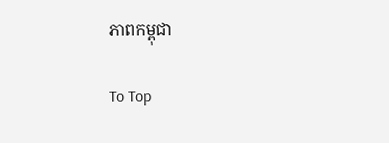ភាពកម្ពុជា

To Top